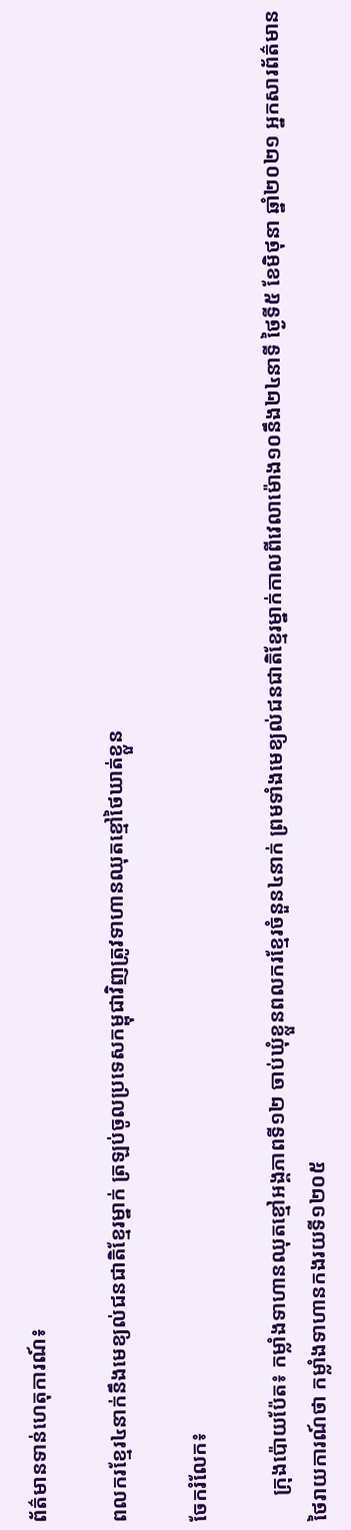ព័ត៌មានទាន់ហេតុការណ៍៖

ពលករខ្មែរ៤នាក់នឹងមេខ្យល់ជនជាតិខ្មែរម្នាក់ ត្រឡប់ចូលប្រទេសកម្ពុជាវិញត្រូវទាហានឈុតខ្មៅថៃឃាត់ខ្លួន

ចែករំលែក៖

     ក្រុងប៉ោយប៉ែត៖ កម្លាំងទាហានឈុតខ្មៅអង្គភាពទី១២ ចាប់ឃុំខ្លួនពលករខ្មែរចំនួន៤នាក់ ព្រមទាំងមេខ្យល់ជនជាតិខ្មែរម្នាក់កាលពីវេលាម៉ោង១០នឹង២៤នាទី ថ្ងៃទី៥ ខែមិថុនា ឆ្នាំ២០២១ អ្នកសារព័ត៌មានថៃរាយការណ៍ថា កម្លាំងទាហានកងរយទី១២០៥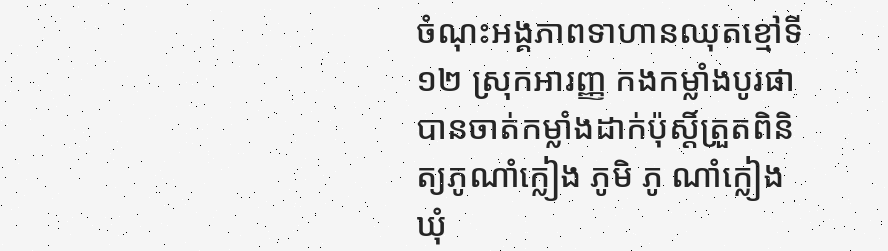ចំណុះអង្គភាពទាហានឈុតខ្មៅទី១២ ស្រុកអារញ្ញ កងកម្លាំងបូរផា បានចាត់កម្លាំងដាក់ប៉ុស្តិ៍ត្រួតពិនិត្យភូណាំក្លៀង ភូមិ ភូ ណាំក្លៀង ឃុំ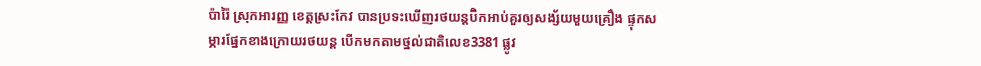ប៉ារ៉ៃ ស្រុកអារញ្ញ ខេត្តស្រះកែវ បានប្រទះឃើញរថយន្តប៊ិកអាប់គួរឲ្យសង្ស័យមួយគ្រឿង ផ្ទុកសម្ភារផ្នែកខាងក្រោយរថយន្ត បើកមកតាមថ្នល់ជាតិលេខ3381 ផ្លូវ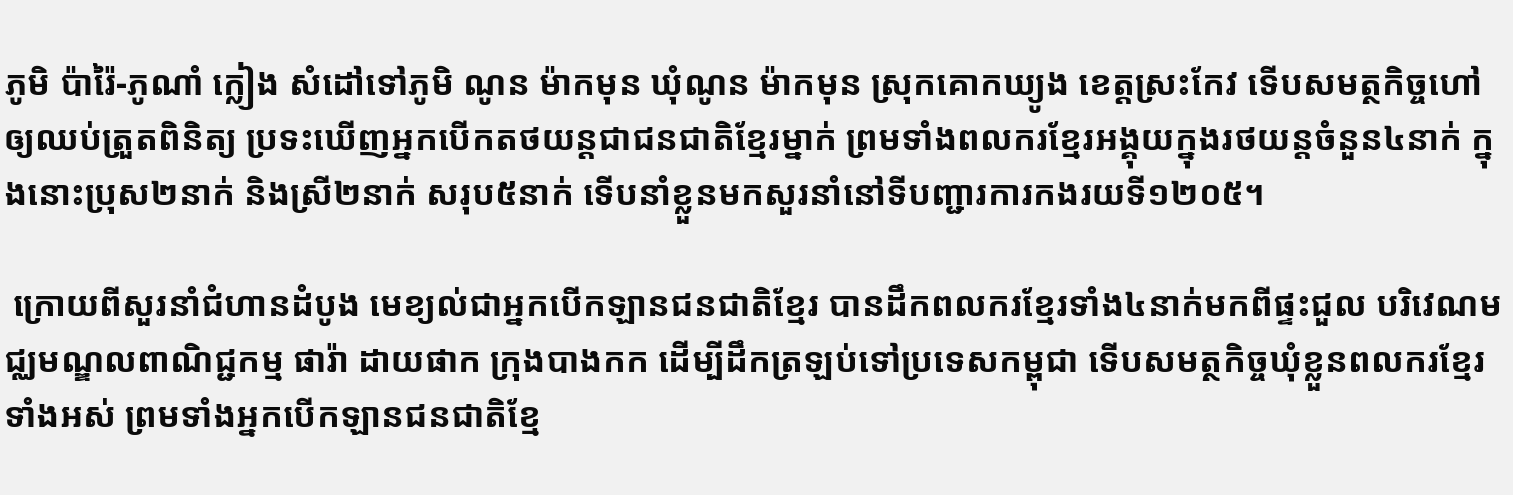ភូមិ ប៉ារ៉ៃ-ភូណាំ ក្លៀង សំដៅទៅភូមិ ណូន ម៉ាកមុន ឃុំណូន ម៉ាកមុន ស្រុកគោកឃ្យូង ខេត្តស្រះកែវ ទើបសមត្ថកិច្ចហៅឲ្យឈប់ត្រួតពិនិត្យ ប្រទះឃើញអ្នកបើកតថយន្តជាជនជាតិខ្មែរម្នាក់ ព្រមទាំងពលករខ្មែរអង្គុយក្នុងរថយន្តចំនួន៤នាក់ ក្នុងនោះប្រុស២នាក់ និងស្រី២នាក់ សរុប៥នាក់ ទើបនាំខ្លួនមកសួរនាំនៅទីបញ្ជារការកងរយទី១២០៥។

 ក្រោយពីសួរនាំជំហានដំបូង មេខ្យល់ជាអ្នកបើកឡានជនជាតិខ្មែរ បានដឹកពលករខ្មែរទាំង៤នាក់មកពីផ្ទះជួល បរិវេណមជ្ឈមណ្ឌលពាណិជ្ជកម្ម ផារ៉ា ដាយផាក ក្រុងបាងកក ដើម្បីដឹកត្រឡប់ទៅប្រទេសកម្ពុជា ទើបសមត្ថកិច្ចឃុំខ្លួនពលករខ្មែរទាំងអស់ ព្រមទាំងអ្នកបើកឡានជនជាតិខ្មែ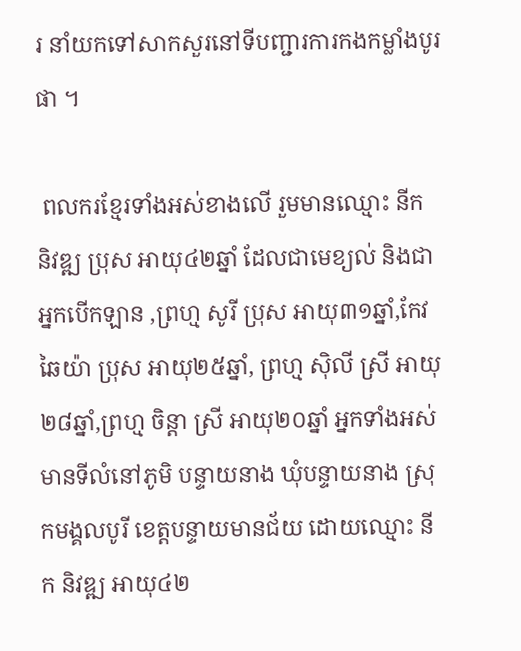រ នាំយកទៅសាកសួរនៅទីបញ្ជារការកងកម្លាំងបូរផា ។

 ពលករខ្មែរទាំងអស់ខាងលើ រួមមានឈ្មោះ នីក និវឌ្ឍ ប្រុស អាយុ៤២ឆ្នាំ ដែលជាមេខ្យល់ និងជាអ្នកបើកឡាន ,ព្រហ្ម សូរី ប្រុស អាយុ៣១ឆ្នាំ,កែវ ឆៃយ៉ា ប្រុស អាយុ២៥ឆ្នាំ, ព្រហ្ម ស៊ិលី ស្រី អាយុ២៨ឆ្នាំ,ព្រហ្ម ចិន្ដា ស្រី អាយុ២០ឆ្នាំ អ្នកទាំងអស់មានទីលំនៅភូមិ បន្ទាយនាង ឃុំបន្ទាយនាង ស្រុកមង្គលបូរី ខេត្តបន្ទាយមានជ័យ ដោយឈ្មោះ នីក និវឌ្ឍ អាយុ៤២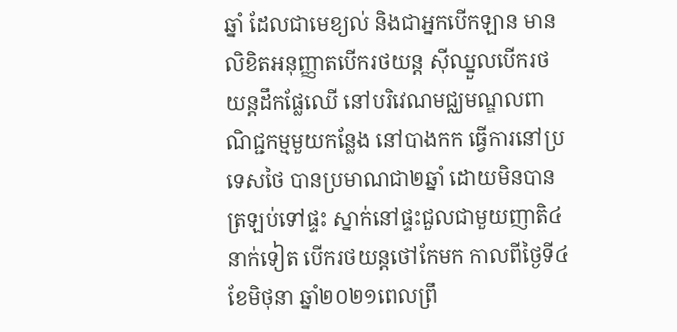ឆ្នាំ ដែលជាមេខ្យល់ និងជាអ្នកបើកឡាន មានលិខិតអនុញ្ញាតបើករថយន្ត ស៊ីឈ្នួលបើករថយន្តដឹកផ្លែឈើ នៅបរិវេណមជ្ឈមណ្ឌលពាណិជ្ជកម្មមួយកន្លែង នៅបាងកក ធ្វើការនៅប្រទេសថៃ បានប្រមាណជា២ឆ្នាំ ដោយមិនបានត្រឡប់ទៅផ្ទះ ស្នាក់នៅផ្ទះជួលជាមួយញាតិ៤នាក់ទៀត បើករថយន្តថៅកែមក កាលពីថ្ងៃទី៤ ខែមិថុនា ឆ្នាំ២០២១ពេលព្រឹ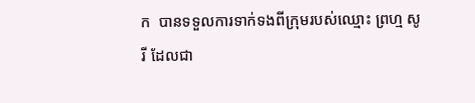ក  បានទទួលការទាក់ទងពីក្រុមរបស់ឈ្មោះ ព្រហ្ម សូរី ដែលជា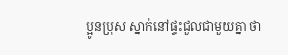ប្អូនប្រុស ស្នាក់នៅផ្ទះជួលជាមួយគ្នា ថា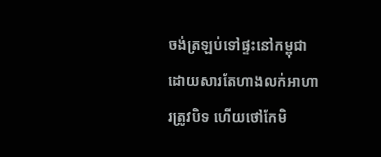ចង់ត្រឡប់ទៅផ្ទះនៅកម្ពុជា ដោយសារតែហាងលក់អាហារត្រូវបិទ ហើយថៅកែមិ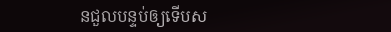នជួលបន្ទប់ឲ្យទើបស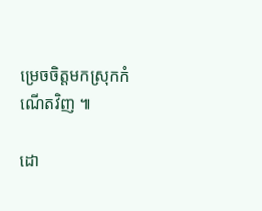ម្រេចចិត្តមកស្រុកកំណើតវិញ ៕

ដោ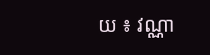យ ៖ វណ្ណា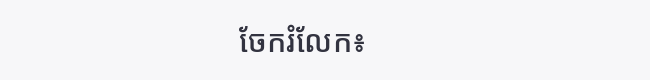ចែករំលែក៖